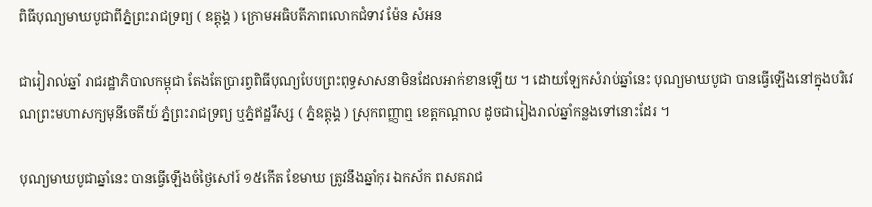ពិធីបុណ្យមាឃបូជាពីភ្នំព្រះរាជទ្រព្យ ( ឧត្តុង្គ ) ក្រោមអធិបតីភាពលោកជំទាវ ម៉ែន សំអន

ជារៀរាល់ឆ្នាំ រាជរដ្ឋាភិបាលកម្ពុជា តែងតែប្រារព្វពិធីបុណ្យបែបព្រះពុទ្ធសាសនាមិនដែលអាក់ខានឡើយ ។ ដោយឡែកសំរាប់ឆ្នាំនេះ បុណ្យមាឃបូជា បានធ្វើឡើងនៅក្នុងបរិវេណព្រះមហាសក្យមុនីចេតីយ៍ ភ្នំព្រះរាជទ្រព្យ ឬភ្នំឥដ្ឋរឹស្ស ( ភ្នំឧត្តុង្គ ) ស្រុកពញ្ញាឮ ខេត្តកណ្តាល ដូចជារៀងរាល់ឆ្នាំកន្លងទៅនោះដែរ ។

បុណ្យមាឃបូជាឆ្នាំនេះ បានធ្វើឡើងចំថ្ងៃសៅរ៍ ១៥កើត ខែមាឃ ត្រូវនឹងឆ្នាំកុរ ឯកស័ក ពសគរាជ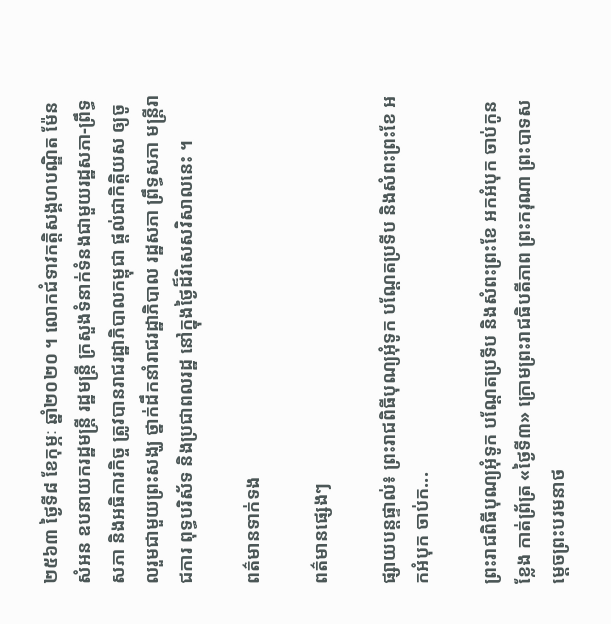២៥៦៣ ថ្ងៃទី៨ ខែកុម្ភៈ ឆ្នាំ២០២០ ។ លោកជំទាវកត្តិសង្គហបណ្ឌិត ម៉ែន សំអន ឧបនាយករដ្ឋមន្ត្រី រដ្ឋមន្ត្រី ក្រសួងទំនាក់ទំនងជាមួយរដ្ឋសភា-ព្រឹទ្ធសភា និងអធិការកិច្ច ត្រូវបានរាជរដ្ឋាភិបាលកម្ពុជា ផ្តល់ជាកិត្តិយស ឲ្យចូលរួមជាមួយព្រះសង្ឃ ថ្នាក់ដឹកនាំរាជរដ្ឋាភិបាល រដ្ឋសភា ព្រឹទ្ធសភា មន្ត្រីរាជការ ពុទ្ធបរិស័ទ និងប្រជាពលរដ្ឋ នៅក្នុងថ្ងៃដ៏វិសេសវិសាលនេះ ។

ពត៌មានទាក់ទង

ពត៌មានផ្សេងៗ

ផ្សាយបន្តផ្ទាល់៖ ព្រះរាជពិធីបុណ្យអុំទូក បណ្តែតប្រទីប និងសំពះព្រះខែ អកអំបុក ចាប់ក...

ព្រះរាជពិធីបុណ្យអុំទូក បណ្តែតប្រទីប និងសំពះព្រះខែ អកអំបុក ចាប់កូនខ្លែង កាត់ព្រ័ត្រ «ថ្ងៃទី៣» ក្រោមព្រះរាជធិបតីភាព ព្រះករុណា ព្រះបាទសម្តេចព្រះបរមនាថ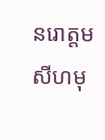នរោត្តម សីហមុ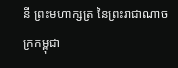នី ព្រះមហាក្សត្រ នៃព្រះរាជាណាចក្រកម្ពុជា